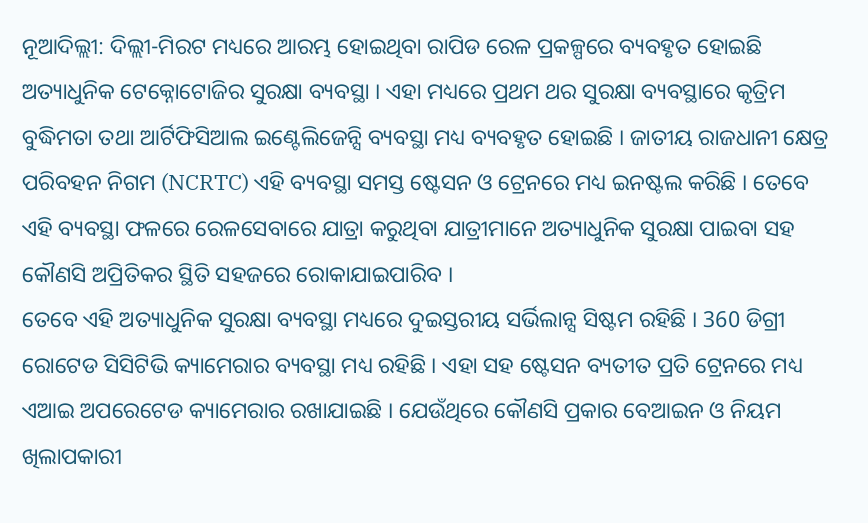ନୂଆଦିଲ୍ଲୀ: ଦିଲ୍ଲୀ-ମିରଟ ମଧ୍ୟରେ ଆରମ୍ଭ ହୋଇଥିବା ରାପିଡ ରେଳ ପ୍ରକଳ୍ପରେ ବ୍ୟବହୃତ ହୋଇଛି ଅତ୍ୟାଧୁନିକ ଟେକ୍ନୋଟୋଜିର ସୁରକ୍ଷା ବ୍ୟବସ୍ଥା । ଏହା ମଧ୍ୟରେ ପ୍ରଥମ ଥର ସୁରକ୍ଷା ବ୍ୟବସ୍ଥାରେ କୃତ୍ରିମ ବୁଦ୍ଧିମତା ତଥା ଆର୍ଟିଫିସିଆଲ ଇଣ୍ଟେଲିଜେନ୍ସି ବ୍ୟବସ୍ଥା ମଧ୍ୟ ବ୍ୟବହୃତ ହୋଇଛି । ଜାତୀୟ ରାଜଧାନୀ କ୍ଷେତ୍ର ପରିବହନ ନିଗମ (NCRTC) ଏହି ବ୍ୟବସ୍ଥା ସମସ୍ତ ଷ୍ଟେସନ ଓ ଟ୍ରେନରେ ମଧ୍ୟ ଇନଷ୍ଟଲ କରିଛି । ତେବେ ଏହି ବ୍ୟବସ୍ଥା ଫଳରେ ରେଳସେବାରେ ଯାତ୍ରା କରୁଥିବା ଯାତ୍ରୀମାନେ ଅତ୍ୟାଧୁନିକ ସୁରକ୍ଷା ପାଇବା ସହ କୌଣସି ଅପ୍ରିତିକର ସ୍ଥିତି ସହଜରେ ରୋକାଯାଇପାରିବ ।
ତେବେ ଏହି ଅତ୍ୟାଧୁନିକ ସୁରକ୍ଷା ବ୍ୟବସ୍ଥା ମଧ୍ୟରେ ଦୁଇସ୍ତରୀୟ ସର୍ଭିଲାନ୍ସ ସିଷ୍ଟମ ରହିଛି । 360 ଡିଗ୍ରୀ ରୋଟେଡ ସିସିଟିଭି କ୍ୟାମେରାର ବ୍ୟବସ୍ଥା ମଧ୍ୟ ରହିଛି । ଏହା ସହ ଷ୍ଟେସନ ବ୍ୟତୀତ ପ୍ରତି ଟ୍ରେନରେ ମଧ୍ୟ ଏଆଇ ଅପରେଟେଡ କ୍ୟାମେରାର ରଖାଯାଇଛି । ଯେଉଁଥିରେ କୌଣସି ପ୍ରକାର ବେଆଇନ ଓ ନିୟମ ଖିଲାପକାରୀ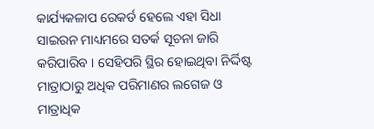କାର୍ଯ୍ୟକଳାପ ରେକର୍ଡ ହେଲେ ଏହା ସିଧା ସାଇରନ ମାଧ୍ୟମରେ ସତର୍କ ସୂଚନା ଜାରି କରିପାରିବ । ସେହିପରି ସ୍ଥିର ହୋଇଥିବା ନିର୍ଦ୍ଦିଷ୍ଟ ମାତ୍ରାଠାରୁ ଅଧିକ ପରିମାଣର ଲଗେଜ ଓ ମାତ୍ରାଧିକ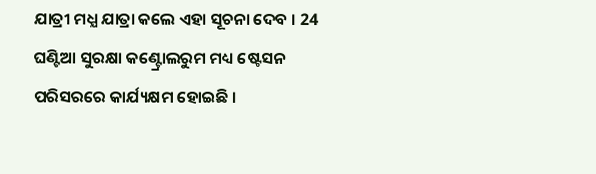ଯାତ୍ରୀ ମଧ୍ଯ ଯାତ୍ରା କଲେ ଏହା ସୂଚନା ଦେବ । 24 ଘଣ୍ଟିଆ ସୁରକ୍ଷା କଣ୍ଟ୍ରୋଲରୁମ ମଧ୍ୟ ଷ୍ଟେସନ ପରିସରରେ କାର୍ଯ୍ୟକ୍ଷମ ହୋଇଛି ।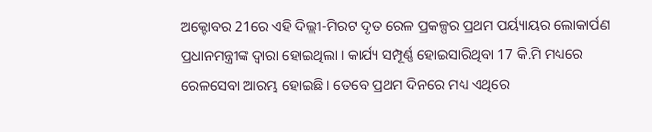ଅକ୍ଟୋବର 21ରେ ଏହି ଦିଲ୍ଲୀ-ମିରଟ ଦୃତ ରେଳ ପ୍ରକଳ୍ପର ପ୍ରଥମ ପର୍ୟ୍ୟାୟର ଲୋକାର୍ପଣ ପ୍ରଧାନମନ୍ତ୍ରୀଙ୍କ ଦ୍ବାରା ହୋଇଥିଲା । କାର୍ଯ୍ୟ ସମ୍ପୂର୍ଣ୍ଣ ହୋଇସାରିଥିବା 17 କି.ମି ମଧ୍ୟରେ ରେଳସେବା ଆରମ୍ଭ ହୋଇଛି । ତେବେ ପ୍ରଥମ ଦିନରେ ମଧ୍ୟ ଏଥିରେ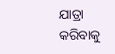ଯାତ୍ରା କରିବାକୁ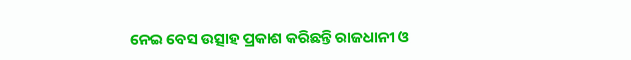ନେଇ ବେସ ଉତ୍ସାହ ପ୍ରକାଶ କରିଛନ୍ତି ରାଜଧାନୀ ଓ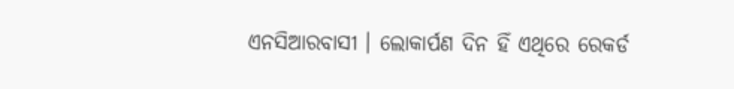ଏନସିଆରବାସୀ । ଲୋକାର୍ପଣ ଦିନ ହିଁ ଏଥିରେ ରେକର୍ଡ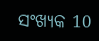ସଂଖ୍ୟକ 10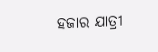ହଜାର ଯାତ୍ରୀ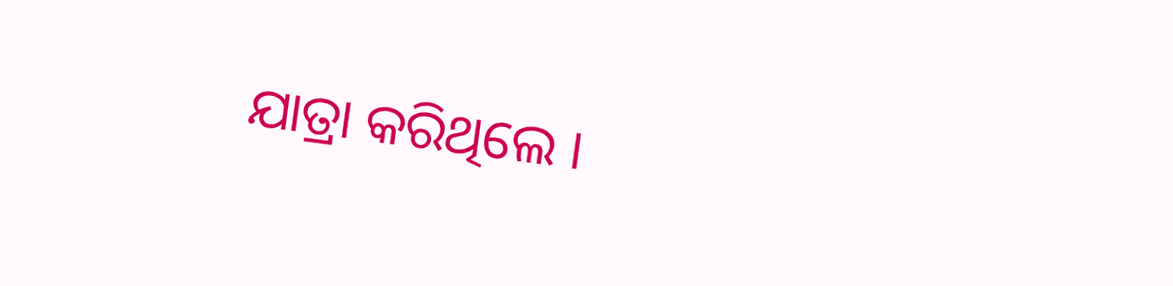ଯାତ୍ରା କରିଥିଲେ ।